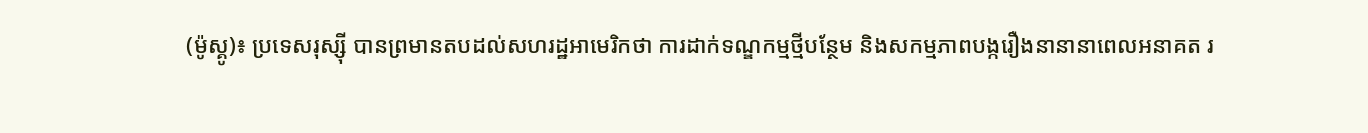(ម៉ូស្គូ)៖ ប្រទេសរុស្ស៊ី បានព្រមានតបដល់សហរដ្ឋអាមេរិកថា ការដាក់ទណ្ឌកម្មថ្មីបន្ថែម និងសកម្មភាពបង្ករឿងនានានាពេលអនាគត រ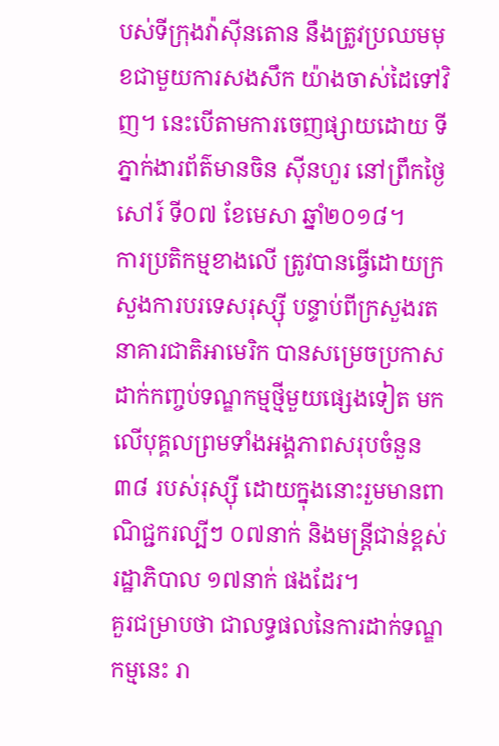បស់ទីក្រុងវ៉ាស៊ីនតោន នឹងត្រូវប្រឈមមុខជាមួយការសងសឹក យ៉ាងចាស់ដៃទៅវិញ។ នេះបើតាមការចេញផ្សាយដោយ ទីភ្នាក់ងារព័ត៌មានចិន ស៊ីនហួរ នៅព្រឹកថ្ងៃសៅរ៍ ទី០៧ ខែមេសា ឆ្នាំ២០១៨។
ការប្រតិកម្មខាងលើ ត្រូវបានធ្វើដោយក្រសួងការបរទេសរុស្ស៊ី បន្ទាប់ពីក្រសួងរតនាគារជាតិអាមេរិក បានសម្រេចប្រកាសដាក់កញ្ចប់ទណ្ឌកម្មថ្មីមួយផ្សេងទៀត មកលើបុគ្គលព្រមទាំងអង្គភាពសរុបចំនួន ៣៨ របស់រុស្ស៊ី ដោយក្នុងនោះរួមមានពាណិជ្ជករល្បីៗ ០៧នាក់ និងមន្រ្តីជាន់ខ្ពស់រដ្ឋាភិបាល ១៧នាក់ ផងដែរ។
គួរជម្រាបថា ជាលទ្ធផលនៃការដាក់ទណ្ឌកម្មនេះ រា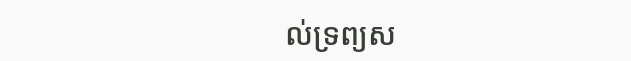ល់ទ្រព្យស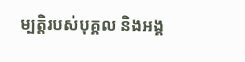ម្បត្តិរបស់បុគ្គល និងអង្គ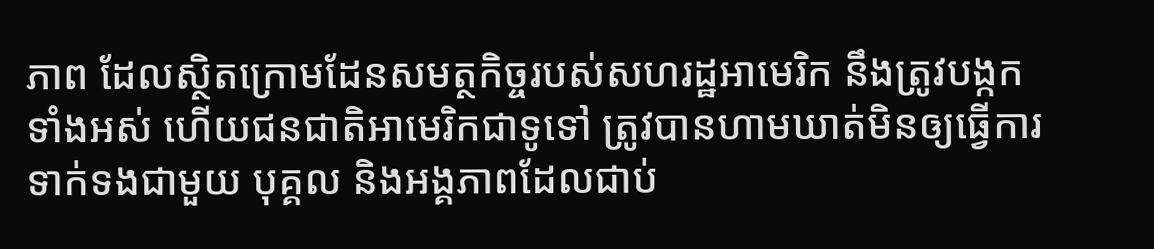ភាព ដែលស្ថិតក្រោមដែនសមត្ថកិច្ចរបស់សហរដ្ឋអាមេរិក នឹងត្រូវបង្កកទាំងអស់ ហើយជនជាតិអាមេរិកជាទូទៅ ត្រូវបានហាមឃាត់មិនឲ្យធ្វើការទាក់ទងជាមួយ បុគ្គល និងអង្គភាពដែលជាប់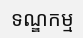ទណ្ឌកម្ម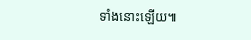ទាំងនោះឡើយ៕